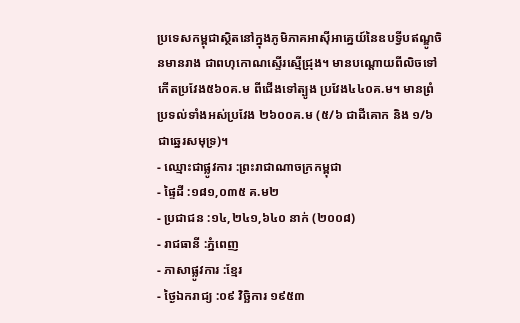ប្រទេសកម្ពុជាស្ថិតនៅក្នុងភូមិភាគអាស៊ីអាគ្នេយ៍នៃឧបទ្វីបឥណ្ឌូចិនមានរាង ជាពហុកោណស្ទើរស្មើជ្រុង។ មានបណ្តោយពីលិចទៅកើតប្រវែង៥៦០គ.ម ពីជើងទៅត្បូង ប្រវែង៤៤០គ.ម។ មានព្រំប្រទល់ទាំងអស់ប្រវែង ២៦០០គ.ម (៥/៦ ជាដីគោក និង ១/៦ ជាឆ្នេរសមុទ្រ)។
- ឈ្មោះជាផ្លូវការ :ព្រះរាជាណាចក្រកម្ពុជា
- ផ្ទៃដី :១៨១,០៣៥ គ.ម២
- ប្រជាជន :១៤,២៤១,៦៤០ នាក់ (២០០៨)
- រាជធានី :ភ្នំពេញ
- ភាសាផ្លូវការ :ខ្មែរ
- ថ្ងៃឯករាជ្យ :០៩ វិច្ឆិការ ១៩៥៣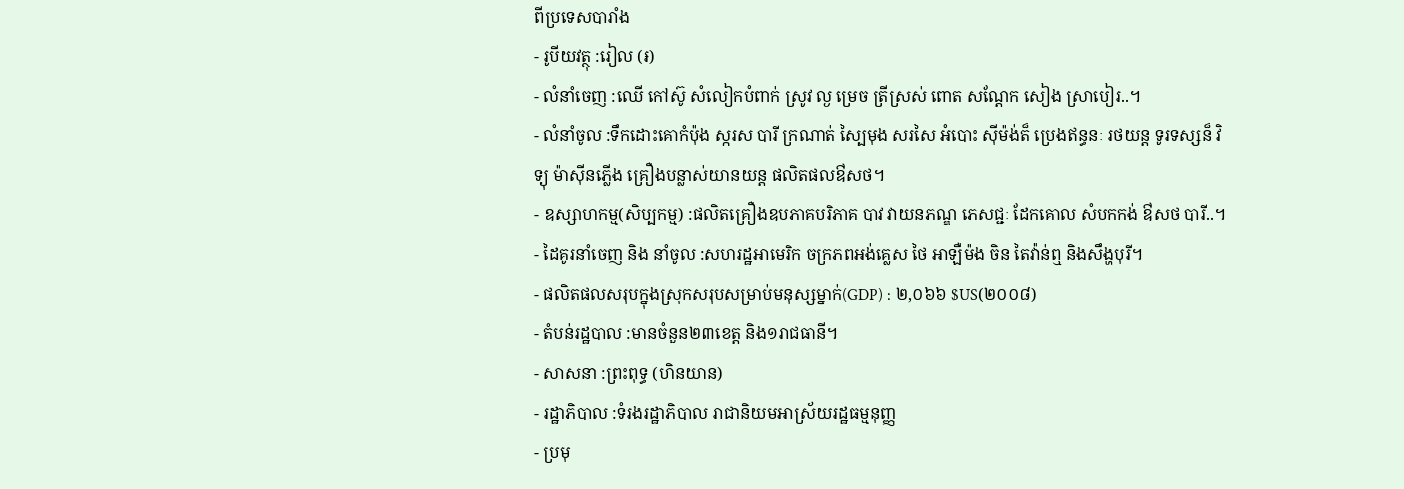ពីប្រទេសបារាំង
- រូបីយវត្ថុ :រៀល (៛)
- លំនាំចេញ :ឈើ កៅស៊ូ សំលៀកបំពាក់ ស្រូវ ល្ង ម្រេច ត្រីស្រស់ ពោត សណ្តែក សៀង ស្រាបៀរ..។
- លំនាំចូល :ទឹកដោះគោកំប៉ុង ស្ករស បារី ក្រណាត់ ស្បៃមុង សរសៃ អំបោះ ស៊ីម៉ង់ត៏ ប្រេងឥន្ធនៈ រថយន្ត ទូរទស្សន៏ វិទ្យុ ម៉ាស៊ីនភ្លើង គ្រឿងបន្លាស់យានយន្ត ផលិតផលឳសថ។
- ឧស្សាហកម្ម(សិប្បកម្ម) :ផលិតគ្រឿងឧបភាគបរិភាគ បាវ វាយនភណ្ឌ ភេសជ្ជៈ ដែកគោល សំបកកង់ ឳសថ បារី..។
- ដៃគូរនាំចេញ និង នាំចូល :សហរដ្ឋអាមេរិក ចក្រភពអង់គ្លេស ថៃ អាឡឺម៉ង ចិន តៃវ៉ាន់ឮ និងសឹង្ហបុរី។
- ផលិតផលសរុបក្នុងស្រុកសរុបសម្រាប់មនុស្សម្នាក់(GDP) : ២,០៦៦ $US(២០០៨)
- តំបន់រដ្ឋបាល :មានចំនួន២៣ខេត្ត និង១រាជធានី។
- សាសនា :ព្រះពុទ្ធ (ហិនយាន)
- រដ្ឋាភិបាល :ទំរងរដ្ឋាភិបាល រាជានិយមអាស្រ័យរដ្ឋធម្មនុញ្ញ
- ប្រមុ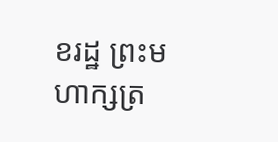ខរដ្ឋ ព្រះមហាក្សត្រ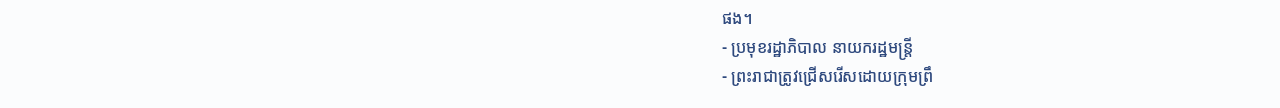ផង។
- ប្រមុខរដ្ឋាភិបាល នាយករដ្ឋមន្រ្តី
- ព្រះរាជាត្រូវជ្រើសរើសដោយក្រុមព្រឹ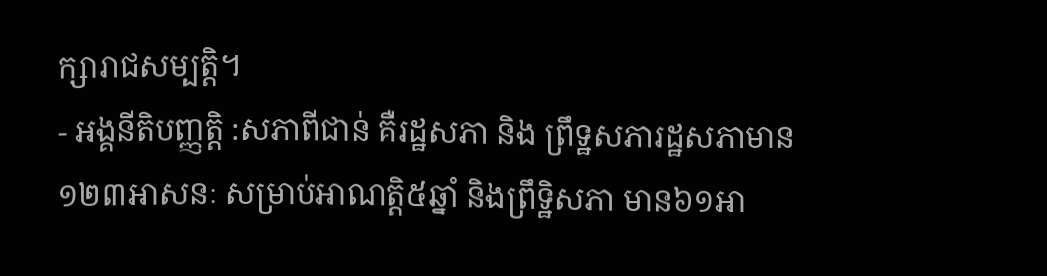ក្សារាជសម្បត្តិ។
- អង្គនីតិបញ្ញត្តិ :សភាពីជាន់ គឺរដ្ឋសភា និង ព្រឹទ្ឋសភារដ្ឋសភាមាន១២៣អាសនៈ សម្រាប់អាណត្តិ៥ឆ្នាំ និងព្រឹទ្ឋិសភា មាន៦១អា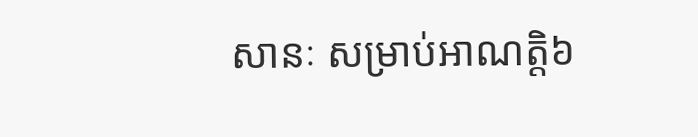សានៈ សម្រាប់អាណត្តិ៦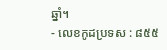ឆ្នាំ។
- លេខកូដប្រទស : ៨៥៥